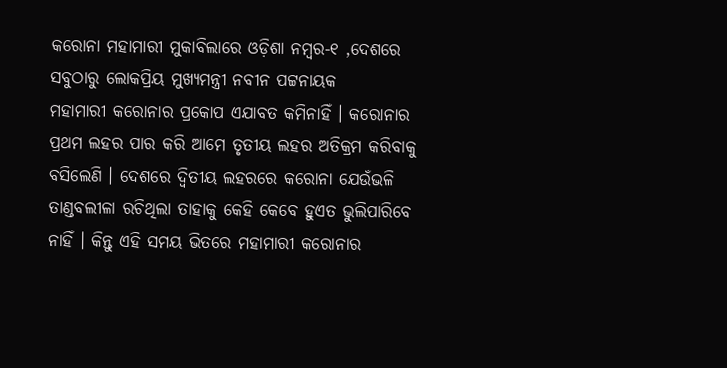କରୋନା ମହାମାରୀ ମୁକାବିଲାରେ ଓଡ଼ିଶା ନମ୍ବର-୧ ,ଦେଶରେ ସବୁଠାରୁ ଲୋକପ୍ରିୟ ମୁଖ୍ୟମନ୍ତ୍ରୀ ନବୀନ ପଟ୍ଟନାୟକ
ମହାମାରୀ କରୋନାର ପ୍ରକୋପ ଏଯାବତ କମିନାହିଁ । କରୋନାର ପ୍ରଥମ ଲହର ପାର କରି ଆମେ ତୃତୀୟ ଲହର ଅତିକ୍ରମ କରିବାକୁ ବସିଲେଣି । ଦେଶରେ ଦ୍ୱିତୀୟ ଲହରରେ କରୋନା ଯେଉଁଭଳି ତାଣ୍ଡବଲୀଳା ରଚିଥିଲା ତାହାକୁ କେହି କେବେ ହୁଏତ ଭୁଲିପାରିବେ ନାହିଁ । କିନ୍ତୁ ଏହି ସମୟ ଭିତରେ ମହାମାରୀ କରୋନାର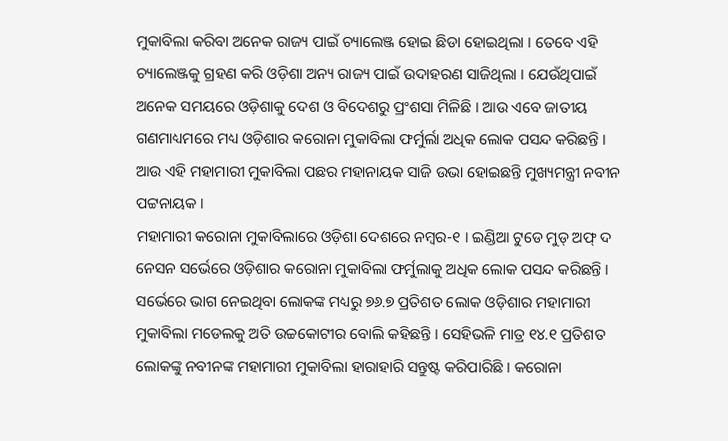ମୁକାବିଲା କରିବା ଅନେକ ରାଜ୍ୟ ପାଇଁ ଚ୍ୟାଲେଞ୍ଜ ହୋଇ ଛିଡା ହୋଇଥିଲା । ତେବେ ଏହି ଚ୍ୟାଲେଞ୍ଜକୁ ଗ୍ରହଣ କରି ଓଡ଼ିଶା ଅନ୍ୟ ରାଜ୍ୟ ପାଇଁ ଉଦାହରଣ ସାଜିଥିଲା । ଯେଉଁଥିପାଇଁ ଅନେକ ସମୟରେ ଓଡ଼ିଶାକୁ ଦେଶ ଓ ବିଦେଶରୁ ପ୍ରଂଶସା ମିଳିଛି । ଆଉ ଏବେ ଜାତୀୟ ଗଣମାଧ୍ୟମରେ ମଧ୍ୟ ଓଡ଼ିଶାର କରୋନା ମୁକାବିଲା ଫର୍ମୁର୍ଲା ଅଧିକ ଲୋକ ପସନ୍ଦ କରିଛନ୍ତି । ଆଉ ଏହି ମହାମାରୀ ମୁକାବିଲା ପଛର ମହାନାୟକ ସାଜି ଉଭା ହୋଇଛନ୍ତି ମୁଖ୍ୟମନ୍ତ୍ରୀ ନବୀନ ପଟ୍ଟନାୟକ ।
ମହାମାରୀ କରୋନା ମୁକାବିଲାରେ ଓଡ଼ିଶା ଦେଶରେ ନମ୍ବର-୧ । ଇଣ୍ଡିଆ ଟୁଡେ ମୁଡ୍ ଅଫ୍ ଦ ନେସନ ସର୍ଭେରେ ଓଡ଼ିଶାର କରୋନା ମୁକାବିଲା ଫର୍ମୁଲାକୁ ଅଧିକ ଲୋକ ପସନ୍ଦ କରିଛନ୍ତି । ସର୍ଭେରେ ଭାଗ ନେଇଥିବା ଲୋକଙ୍କ ମଧ୍ୟରୁ ୭୬.୭ ପ୍ରତିଶତ ଲୋକ ଓଡ଼ିଶାର ମହାମାରୀ ମୁକାବିଲା ମଡେଲକୁ ଅତି ଉଚ୍ଚକୋଟୀର ବୋଲି କହିଛନ୍ତି । ସେହିଭଳି ମାତ୍ର ୧୪.୧ ପ୍ରତିଶତ ଲୋକଙ୍କୁ ନବୀନଙ୍କ ମହାମାରୀ ମୁକାବିଲା ହାରାହାରି ସନ୍ତୁଷ୍ଟ କରିପାରିଛି । କରୋନା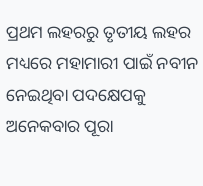ପ୍ରଥମ ଲହରରୁ ତୃତୀୟ ଲହର ମଧ୍ୟରେ ମହାମାରୀ ପାଇଁ ନବୀନ ନେଇଥିବା ପଦକ୍ଷେପକୁ ଅନେକବାର ପୂରା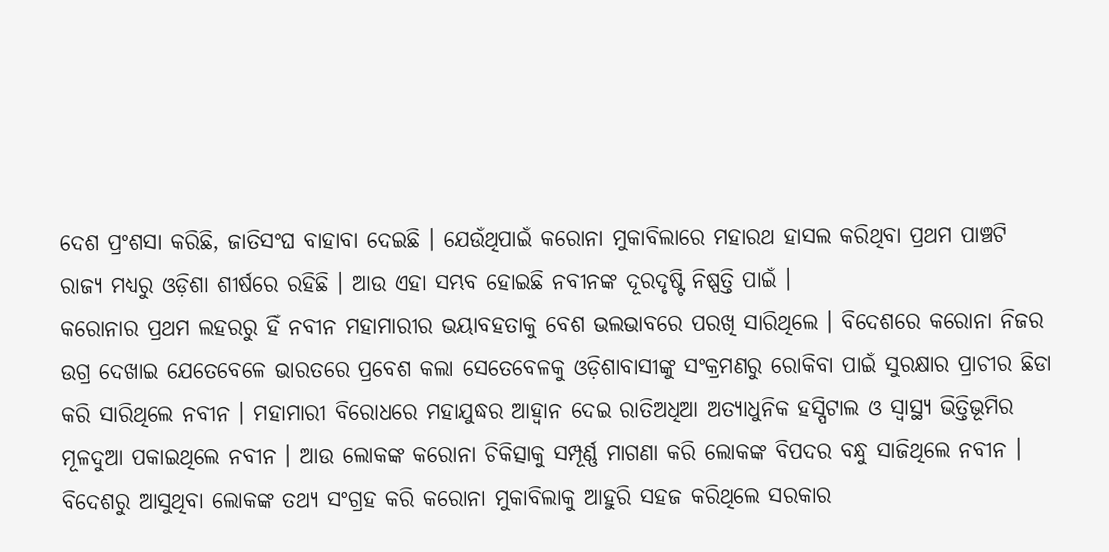ଦେଶ ପ୍ରଂଶସା କରିଛି, ଜାତିସଂଘ ବାହାବା ଦେଇଛି । ଯେଉଁଥିପାଇଁ କରୋନା ମୁକାବିଲାରେ ମହାରଥ ହାସଲ କରିଥିବା ପ୍ରଥମ ପାଞ୍ଚଟି ରାଜ୍ୟ ମଧ୍ୟରୁ ଓଡ଼ିଶା ଶୀର୍ଷରେ ରହିଛି । ଆଉ ଏହା ସମ୍ଭବ ହୋଇଛି ନବୀନଙ୍କ ଦୂରଦୃଷ୍ଟି ନିଷ୍ପତ୍ତି ପାଇଁ ।
କରୋନାର ପ୍ରଥମ ଲହରରୁ ହିଁ ନବୀନ ମହାମାରୀର ଭୟାବହତାକୁ ବେଶ ଭଲଭାବରେ ପରଖି ସାରିଥିଲେ । ବିଦେଶରେ କରୋନା ନିଜର ଉଗ୍ର ଦେଖାଇ ଯେତେବେଳେ ଭାରତରେ ପ୍ରବେଶ କଲା ସେତେବେଳକୁ ଓଡ଼ିଶାବାସୀଙ୍କୁ ସଂକ୍ରମଣରୁ ରୋକିବା ପାଇଁ ସୁରକ୍ଷାର ପ୍ରାଚୀର ଛିଡା କରି ସାରିଥିଲେ ନବୀନ । ମହାମାରୀ ବିରୋଧରେ ମହାଯୁଦ୍ଧର ଆହ୍ୱାନ ଦେଇ ରାତିଅଧିଆ ଅତ୍ୟାଧୁନିକ ହସ୍ପିଟାଲ ଓ ସ୍ୱାସ୍ଥ୍ୟ ଭିତ୍ତିଭୂମିର ମୂଳଦୁଆ ପକାଇଥିଲେ ନବୀନ । ଆଉ ଲୋକଙ୍କ କରୋନା ଚିକିତ୍ସାକୁ ସମ୍ପୂର୍ଣ୍ଣ ମାଗଣା କରି ଲୋକଙ୍କ ବିପଦର ବନ୍ଧୁ ସାଜିଥିଲେ ନବୀନ । ବିଦେଶରୁ ଆସୁଥିବା ଲୋକଙ୍କ ତଥ୍ୟ ସଂଗ୍ରହ କରି କରୋନା ମୁକାବିଲାକୁ ଆହୁରି ସହଜ କରିଥିଲେ ସରକାର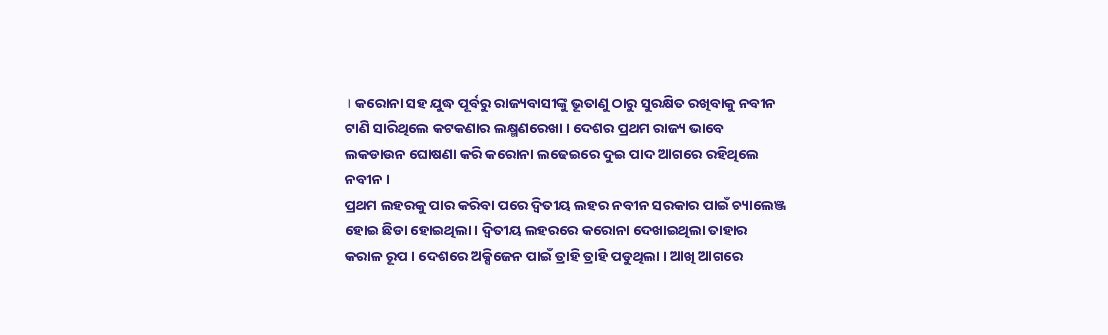। କରୋନା ସହ ଯୁଦ୍ଧ ପୂର୍ବରୁ ରାଜ୍ୟବାସୀଙ୍କୁ ଭୂତାଣୁ ଠାରୁ ସୁରକ୍ଷିତ ରଖିବାକୁ ନବୀନ ଟାଣି ସାରିଥିଲେ କଟକଣାର ଲକ୍ଷ୍ମଣରେଖା । ଦେଶର ପ୍ରଥମ ରାଜ୍ୟ ଭାବେ ଲକଡାଉନ ଘୋଷଣା କରି କରୋନା ଲଢେଇରେ ଦୁଇ ପାଦ ଆଗରେ ରହିଥିଲେ ନବୀନ ।
ପ୍ରଥମ ଲହରକୁ ପାର କରିବା ପରେ ଦ୍ୱିତୀୟ ଲହର ନବୀନ ସରକାର ପାଇଁ ଚ୍ୟାଲେଞ୍ଜ ହୋଇ ଛିଡା ହୋଇଥିଲା । ଦ୍ୱିତୀୟ ଲହରରେ କରୋନା ଦେଖାଇଥିଲା ତାହାର କରାଳ ରୂପ । ଦେଶରେ ଅକ୍ସିଜେନ ପାଇଁ ତ୍ରାହି ତ୍ରାହି ପଡୁଥିଲା । ଆଖି ଆଗରେ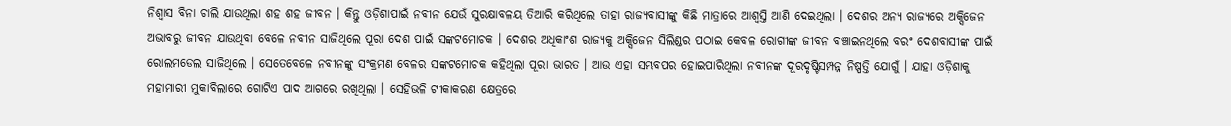ନିଶ୍ୱାସ ବିନା ଚାଲି ଯାଉଥିଲା ଶହ ଶହ ଜୀବନ । କିନ୍ତୁ ଓଡ଼ିଶାପାଇଁ ନବୀନ ଯେଉଁ ସୁରକ୍ଷାବଳୟ ତିଆରି କରିଥିଲେ ତାହା ରାଜ୍ୟବାସୀଙ୍କୁ କିଛି ମାତ୍ରାରେ ଆଶ୍ୱସ୍ତି ଆଣି ଦେଇଥିଲା । ଦେଶର ଅନ୍ୟ ରାଜ୍ୟରେ ଅକ୍ସିଜେନ ଅଭାବରୁ ଜୀବନ ଯାଉଥିବା ବେଳେ ନବୀନ ସାଜିଥିଲେ ପୂରା ଦେଶ ପାଇଁ ସଙ୍କଟମୋଚକ । ଦେଶର ଅଧିକାଂଶ ରାଜ୍ୟକୁ ଅକ୍ସିଜେନ ସିଲିଣ୍ଡର ପଠାଇ କେବଳ ରୋଗୀଙ୍କ ଜୀବନ ବଞ୍ଚାଇନଥିଲେ ବରଂ ଦେଶବାସୀଙ୍କ ପାଇଁ ରୋଲମଡେଲ ସାଜିଥିଲେ । ସେତେବେଳେ ନବୀନଙ୍କୁ ସଂକ୍ରମଣ ବେଳର ସଙ୍କଟମୋଚକ କହିଥିଲା ପୂରା ଭାରତ । ଆଉ ଏହା ସମ୍ଭବପର ହୋଇପାରିଥିଲା ନବୀନଙ୍କ ଦୂରଦୃଷ୍ଟିସମ୍ପନ୍ନ ନିଷ୍ପତ୍ତି ଯୋଗୁଁ । ଯାହା ଓଡ଼ିଶାକୁ ମହାମାରୀ ମୁକାବିଲାରେ ଗୋଟିଏ ପାଦ ଆଗରେ ରଖିଥିଲା । ସେହିଭଳି ଟୀକାକରଣ କ୍ଷେତ୍ରରେ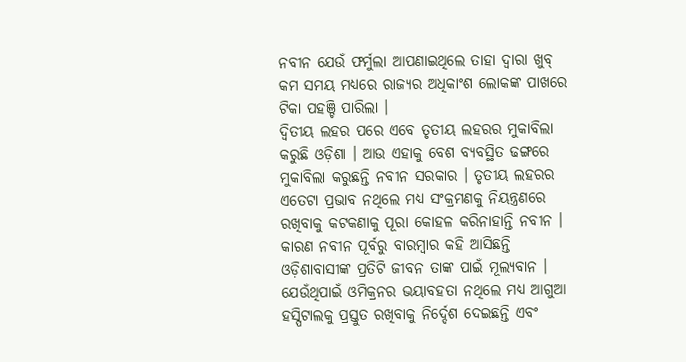ନବୀନ ଯେଉଁ ଫର୍ମୁଲା ଆପଣାଇଥିଲେ ତାହା ଦ୍ୱାରା ଖୁବ୍ କମ ସମୟ ମଧ୍ୟରେ ରାଜ୍ୟର ଅଧିକାଂଶ ଲୋକଙ୍କ ପାଖରେ ଟିକା ପହଞ୍ଚି ପାରିଲା ।
ଦ୍ୱିତୀୟ ଲହର ପରେ ଏବେ ତୃତୀୟ ଲହରର ମୁକାବିଲା କରୁଛି ଓଡ଼ିଶା । ଆଉ ଏହାକୁ ବେଶ ବ୍ୟବସ୍ଥିତ ଢଙ୍ଗରେ ମୁକାବିଲା କରୁଛନ୍ତି ନବୀନ ସରକାର । ତୃତୀୟ ଲହରର ଏତେଟା ପ୍ରଭାବ ନଥିଲେ ମଧ୍ୟ ସଂକ୍ରମଣକୁ ନିୟନ୍ତ୍ରଣରେ ରଖିବାକୁ କଟକଣାକୁ ପୂରା କୋହଳ କରିନାହାନ୍ତି ନବୀନ । କାରଣ ନବୀନ ପୂର୍ବରୁ ବାରମ୍ବାର କହି ଆସିଛନ୍ତି ଓଡ଼ିଶାବାସୀଙ୍କ ପ୍ରତିଟି ଜୀବନ ତାଙ୍କ ପାଇଁ ମୂଲ୍ୟବାନ । ଯେଉଁଥିପାଇଁ ଓମିକ୍ରନର ଭୟାବହତା ନଥିଲେ ମଧ୍ୟ ଆଗୁଆ ହସ୍ପିଟାଲକୁ ପ୍ରସ୍ତୁତ ରଖିବାକୁ ନିର୍ଦ୍ଦେଶ ଦେଇଛନ୍ତି ଏବଂ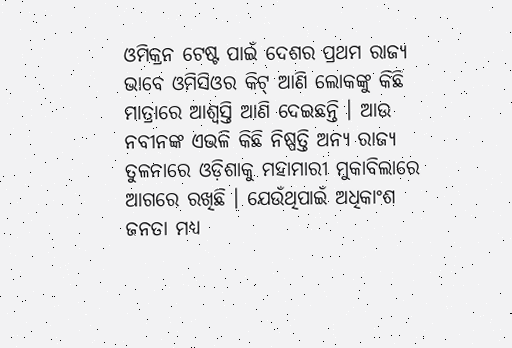ଓମିକ୍ରନ ଟେଷ୍ଟ ପାଇଁ ଦେଶର ପ୍ରଥମ ରାଜ୍ୟ ଭାବେ ଓମିସିଓର କିଟ୍ ଆଣି ଲୋକଙ୍କୁ କିଛି ମାତ୍ରାରେ ଆଶ୍ୱସ୍ତି ଆଣି ଦେଇଛନ୍ତି । ଆଉ ନବୀନଙ୍କ ଏଭଳି କିଛି ନିଷ୍ପତ୍ତି ଅନ୍ୟ ରାଜ୍ୟ ତୁଳନାରେ ଓଡ଼ିଶାକୁ ମହାମାରୀ ମୁକାବିଲାରେ ଆଗରେ ରଖିଛି । ଯେଉଁଥିପାଇଁ ଅଧିକାଂଶ ଜନତା ମଧ୍ୟ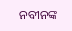ନବୀନଙ୍କ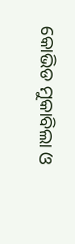କୋଭିଡ ମୁକାବିଲା ଓ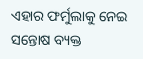ଏହାର ଫର୍ମୁଲାକୁ ନେଇ ସନ୍ତୋଷ ବ୍ୟକ୍ତ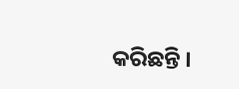କରିଛନ୍ତି ।